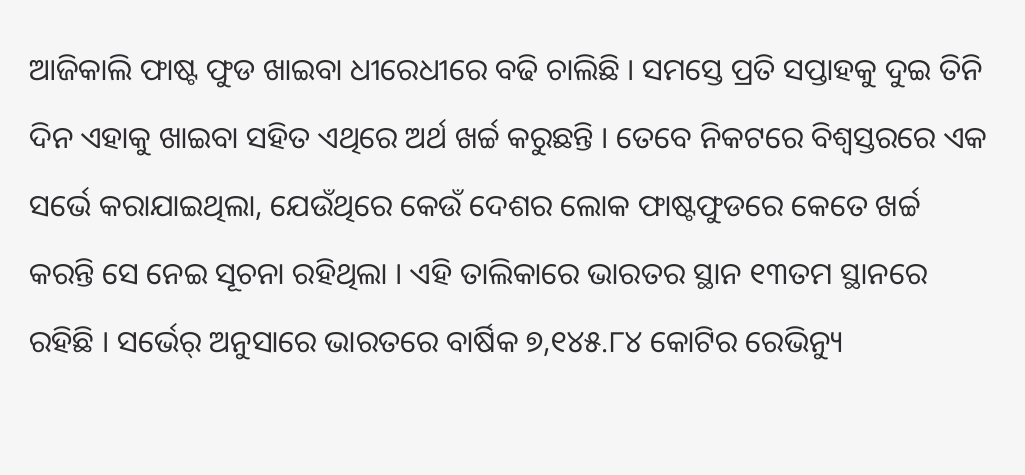ଆଜିକାଲି ଫାଷ୍ଟ ଫୁଡ ଖାଇବା ଧୀରେଧୀରେ ବଢି ଚାଲିଛି । ସମସ୍ତେ ପ୍ରତି ସପ୍ତାହକୁ ଦୁଇ ତିନି ଦିନ ଏହାକୁ ଖାଇବା ସହିତ ଏଥିରେ ଅର୍ଥ ଖର୍ଚ୍ଚ କରୁଛନ୍ତି । ତେବେ ନିକଟରେ ବିଶ୍ୱସ୍ତରରେ ଏକ ସର୍ଭେ କରାଯାଇଥିଲା, ଯେଉଁଥିରେ କେଉଁ ଦେଶର ଲୋକ ଫାଷ୍ଟଫୁଡରେ କେତେ ଖର୍ଚ୍ଚ କରନ୍ତି ସେ ନେଇ ସୂଚନା ରହିଥିଲା । ଏହି ତାଲିକାରେ ଭାରତର ସ୍ଥାନ ୧୩ତମ ସ୍ଥାନରେ ରହିଛି । ସର୍ଭେର୍ ଅନୁସାରେ ଭାରତରେ ବାର୍ଷିକ ୭,୧୪୫.୮୪ କୋଟିର ରେଭିନ୍ୟୁ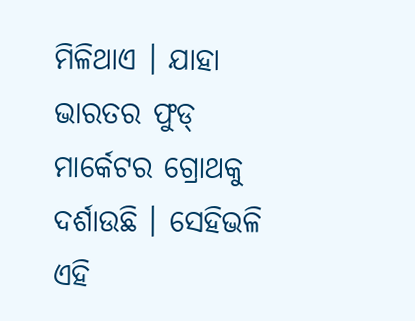ମିଳିଥାଏ । ଯାହା ଭାରତର ଫୁଡ୍ ମାର୍କେଟର ଗ୍ରୋଥକୁ ଦର୍ଶାଉଛି । ସେହିଭଳି ଏହି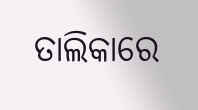ତାଲିକାରେ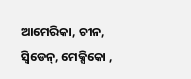ଆମେରିକା, ଚୀନ, ସ୍ୱିଡେନ୍, ମେକ୍ସିକୋ ,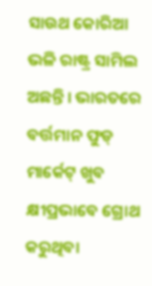ସାଉଥ କୋରିଆ ଭଳି ରାଷ୍ଟ୍ର ସାମିଲ ଅଛନ୍ତି । ଭାରତରେ ବର୍ତ୍ତମାନ ଫୁଡ୍ ମାର୍କେଟ୍ ଖୁବ କ୍ଷୀପ୍ରଭାବେ ଗ୍ରୋଥ କରୁଥିବା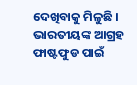ଦେଖିବାକୁ ମିଳୁଛି । ଭାରତୀୟଙ୍କ ଆଗ୍ରହ ଫାଷ୍ଟଫୁଡ ପାଇଁ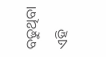ବଢୁଥିବା ଏହି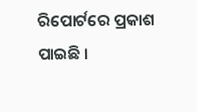ରିପୋର୍ଟରେ ପ୍ରକାଶ ପାଇଛି ।